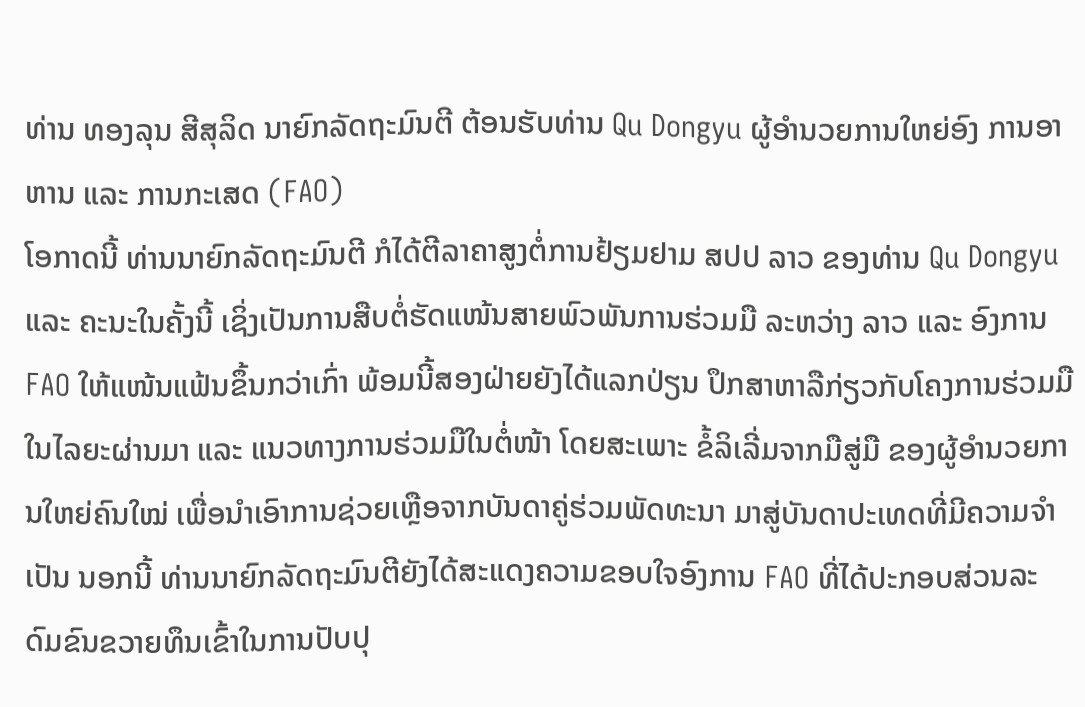ທ່ານ ທອງລຸນ ສີສຸລິດ ນາຍົກລັດຖະມົນຕີ ຕ້ອນຮັບທ່ານ Qu Dongyu ຜູ້ອຳນວຍການໃຫຍ່ອົງ ການອາຫານ ແລະ ການກະເສດ (FAO)
ໂອກາດນີ້ ທ່ານນາຍົກລັດຖະມົນຕີ ກໍໄດ້ຕີລາຄາສູງຕໍ່ການຢ້ຽມຢາມ ສປປ ລາວ ຂອງທ່ານ Qu Dongyu ແລະ ຄະນະໃນຄັ້ງນີ້ ເຊິ່ງເປັນການສືບຕໍ່ຮັດແໜ້ນສາຍພົວພັນການຮ່ວມມື ລະຫວ່າງ ລາວ ແລະ ອົງການ FAO ໃຫ້ແໜ້ນແຟ້ນຂຶ້ນກວ່າເກົ່າ ພ້ອມນີ້ສອງຝ່າຍຍັງໄດ້ແລກປ່ຽນ ປຶກສາຫາລືກ່ຽວກັບໂຄງການຮ່ວມມືໃນໄລຍະຜ່ານມາ ແລະ ແນວທາງການຮ່ວມມືໃນຕໍ່ໜ້າ ໂດຍສະເພາະ ຂໍ້ລິເລີ່ມຈາກມືສູ່ມື ຂອງຜູ້ອຳນວຍການໃຫຍ່ຄົນໃໝ່ ເພື່ອນຳເອົາການຊ່ວຍເຫຼືອຈາກບັນດາຄູ່ຮ່ວມພັດທະນາ ມາສູ່ບັນດາປະເທດທີ່ມີຄວາມຈຳເປັນ ນອກນີ້ ທ່ານນາຍົກລັດຖະມົນຕີຍັງໄດ້ສະແດງຄວາມຂອບໃຈອົງການ FAO ທີ່ໄດ້ປະກອບສ່ວນລະດົມຂົນຂວາຍທຶນເຂົ້າໃນການປັບປຸ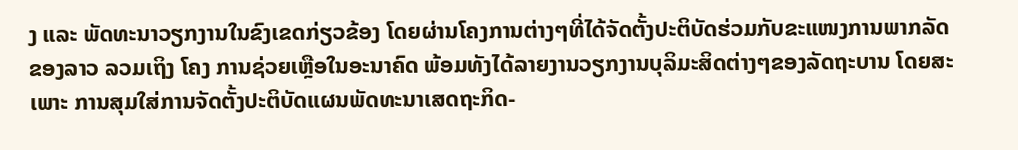ງ ແລະ ພັດທະນາວຽກງານໃນຂົງເຂດກ່ຽວຂ້ອງ ໂດຍຜ່ານໂຄງການຕ່າງໆທີ່ໄດ້ຈັດຕັ້ງປະຕິບັດຮ່ວມກັບຂະແໜງການພາກລັດຂອງລາວ ລວມເຖິງ ໂຄງ ການຊ່ວຍເຫຼືອໃນອະນາຄົດ ພ້ອມທັງໄດ້ລາຍງານວຽກງານບຸລິມະສິດຕ່າງໆຂອງລັດຖະບານ ໂດຍສະ ເພາະ ການສຸມໃສ່ການຈັດຕັ້ງປະຕິບັດແຜນພັດທະນາເສດຖະກິດ-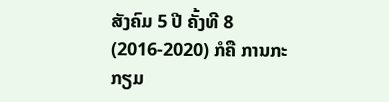ສັງຄົມ 5 ປີ ຄັ້ງທີ 8 (2016-2020) ກໍຄື ການກະກຽມ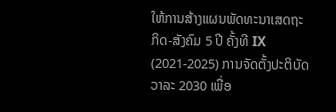ໃຫ້ການສ້າງແຜນພັດທະນາເສດຖະກິດ-ສັງຄົມ 5 ປີ ຄັ້ງທີ IX (2021-2025) ການຈັດຕັ້ງປະຕິບັດວາລະ 2030 ເພື່ອ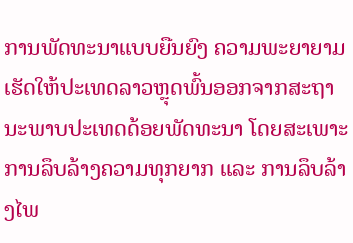ການພັດທະນາແບບຍືນຍົງ ຄວາມພະຍາຍາມເຮັດໃຫ້ປະເທດລາວຫຼຸດພົ້ນອອກຈາກສະຖານະພາບປະເທດດ້ອຍພັດທະນາ ໂດຍສະເພາະ ການລຶບລ້າງຄວາມທຸກຍາກ ແລະ ການລຶບລ້າງໄພ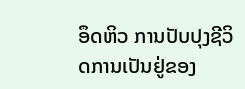ອຶດຫິວ ການປັບປຸງຊີວິດການເປັນຢູ່ຂອງ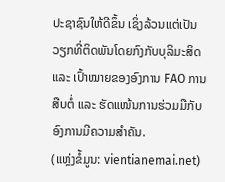ປະຊາຊົນໃຫ້ດີຂຶ້ນ ເຊິ່ງລ້ວນແຕ່ເປັນວຽກທີ່ຕິດພັນໂດຍກົງກັບບຸລິມະສິດ ແລະ ເປົ້າໝາຍຂອງອົງການ FAO ການສືບຕໍ່ ແລະ ຮັດແໜ້ນການຮ່ວມມືກັບອົງການມີຄວາມສຳຄັນ.
(ແຫຼ່ງຂໍ້ມູນ: vientianemai.net)